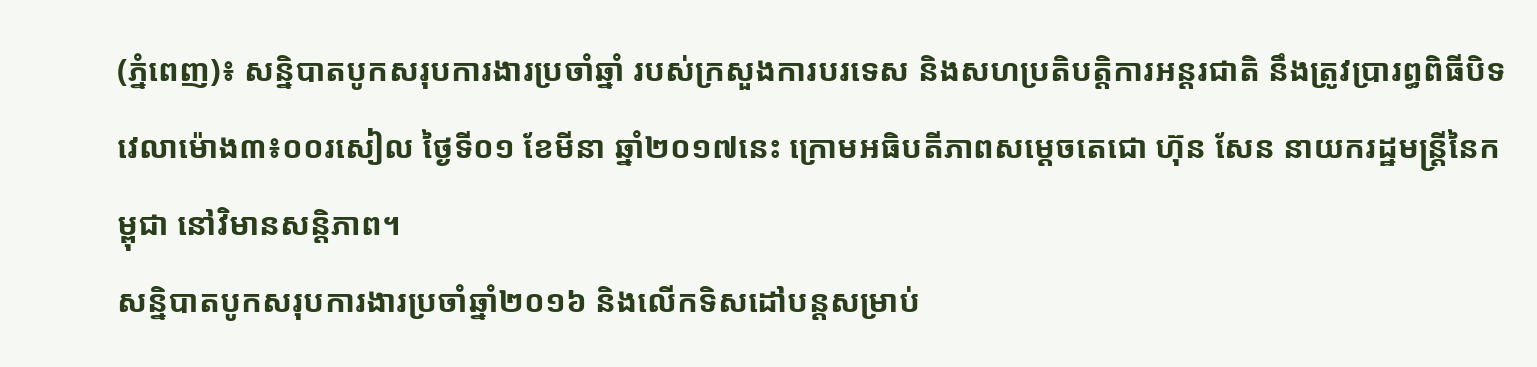(ភ្នំពេញ)៖ សន្និបាតបូកសរុបការងារប្រចាំឆ្នាំ របស់ក្រសួងការបរទេស និងសហប្រតិបត្តិការអន្តរជាតិ នឹងត្រូវប្រារព្ធពិធីបិទ វេលាម៉ោង៣៖០០រសៀល ថ្ងៃទី០១ ខែមីនា ឆ្នាំ២០១៧នេះ ក្រោមអធិបតីភាពសម្តេចតេជោ ហ៊ុន សែន នាយករដ្ឋមន្រ្តីនៃកម្ពុជា នៅវិមានសន្តិភាព។
សន្និបាតបូកសរុបការងារប្រចាំឆ្នាំ២០១៦ និងលើកទិសដៅបន្តសម្រាប់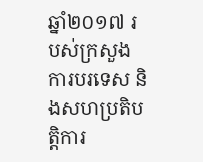ឆ្នាំ២០១៧ របស់ក្រសួងការបរទេស និងសហប្រតិបត្តិការ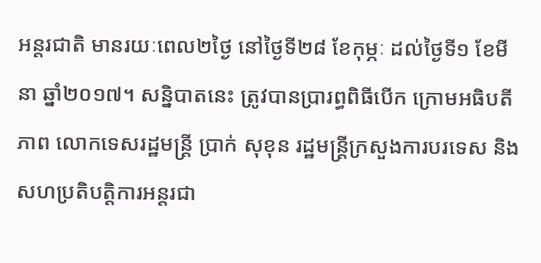អន្តរជាតិ មានរយៈពេល២ថ្ងៃ នៅថ្ងៃទី២៨ ខែកុម្ភៈ ដល់ថ្ងៃទី១ ខែមីនា ឆ្នាំ២០១៧។ សន្និបាតនេះ ត្រូវបានប្រារព្ធពិធីបើក ក្រោមអធិបតីភាព លោកទេសរដ្ឋមន្ត្រី ប្រាក់ សុខុន រដ្ឋមន្រ្តីក្រសួងការបរទេស និងសហប្រតិបត្តិការអន្តរជា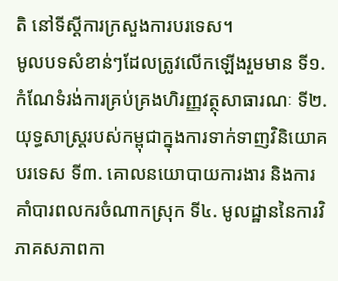តិ នៅទីស្តីការក្រសួងការបរទេស។
មូលបទសំខាន់ៗដែលត្រូវលើកឡើងរួមមាន ទី១. កំណែទំរង់ការគ្រប់គ្រងហិរញ្ញវត្ថុសាធារណៈ ទី២. យុទ្ធសាស្ត្ររបស់កម្ពុជាក្នុងការទាក់ទាញវិនិយោគបរទេស ទី៣. គោលនយោបាយការងារ និងការគាំបារពលករចំណាកស្រុក ទី៤. មូលដ្ឋាននៃការវិភាគសភាពកា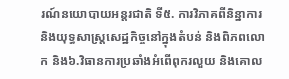រណ៍នយោបាយអន្តរជាតិ ទី៥. ការវិភាគពីនិន្នាការ និងយុទ្ធសាស្ត្រសេដ្ឋកិច្ចនៅក្នុងតំបន់ និងពិភពលោក និង៦.វិធានការប្រឆាំងអំពើពុករលួយ និងគោល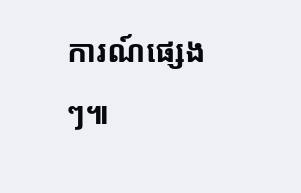ការណ៍ផ្សេងៗ៕